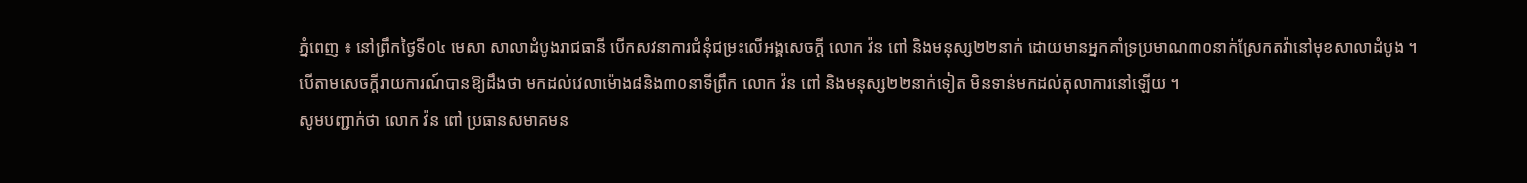ភ្នំពេញ ៖ នៅព្រឹកថ្ងៃទី០៤ មេសា សាលាដំបូងរាជធានី បើកសវនាការជំនុំជម្រះលើអង្គសេចក្តី លោក វ៉ន ពៅ និងមនុស្ស២២នាក់ ដោយមានអ្នកគាំទ្រប្រមាណ៣០នាក់ស្រែកតវ៉ានៅមុខសាលាដំបូង ។
បើតាមសេចក្តីរាយការណ៍បានឱ្យដឹងថា មកដល់វេលាម៉ោង៨និង៣០នាទីព្រឹក លោក វ៉ន ពៅ និងមនុស្ស២២នាក់ទៀត មិនទាន់មកដល់តុលាការនៅឡើយ ។
សូមបញ្ជាក់ថា លោក វ៉ន ពៅ ប្រធានសមាគមន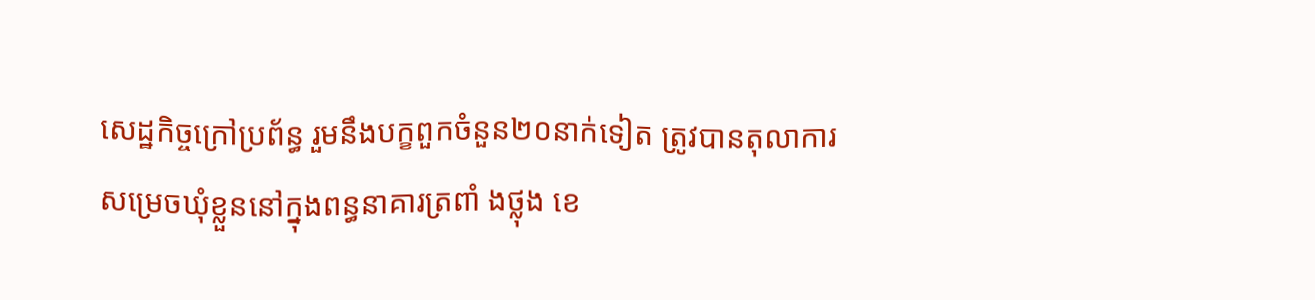សេដ្ឋកិច្ចក្រៅប្រព័ន្ធ រួមនឹងបក្ខពួកចំនួន២០នាក់ទៀត ត្រូវបានតុលាការសម្រេចឃុំខ្លួននៅក្នុងពន្ធនាគារត្រពាំ ងថ្លុង ខេ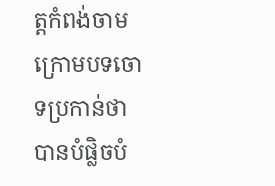ត្តកំពង់ចាម ក្រោមបទចោទប្រកាន់ថា បានបំផ្លិចបំ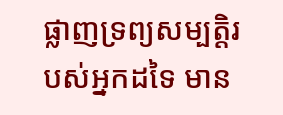ផ្លាញទ្រព្យសម្បត្តិរបស់អ្នកដទៃ មាន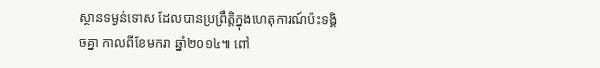ស្ថានទម្ងន់ទោស ដែលបានប្រព្រឹត្តិក្នុងហេតុការណ៍ប៉ះទង្គិចគ្នា កាលពីខែមករា ឆ្នាំ២០១៤៕ ពៅ